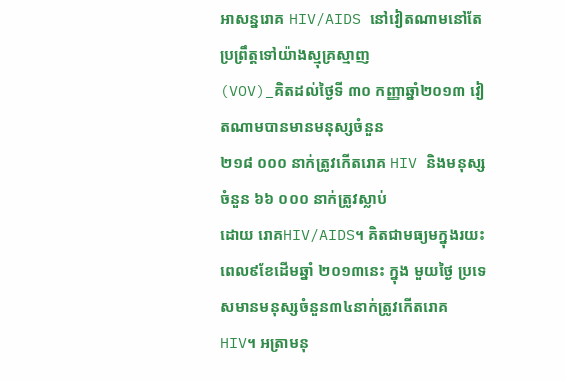អាសន្នរោគ HIV/AIDS នៅវៀតណាមនៅតែប្រព្រឹត្តទៅយ៉ាងស្មុគ្រស្មាញ
(VOV)_គិតដល់ថ្ងៃទី ៣០ កញ្ញាឆ្នាំ២០១៣ វៀតណាមបានមានមនុស្សចំនួន
២១៨ ០០០ នាក់ត្រូវកើតរោគ HIV និងមនុស្សចំនួន ៦៦ ០០០ នាក់ត្រូវស្លាប់
ដោយ រោគHIV/AIDS។ គិតជាមធ្យមក្នុងរយះពេល៩ខែដើមឆ្នាំ ២០១៣នេះ ក្នុង មួយថ្ងៃ ប្រទេសមានមនុស្សចំនួន៣៤នាក់ត្រូវកើតរោគ HIV។ អត្រាមនុ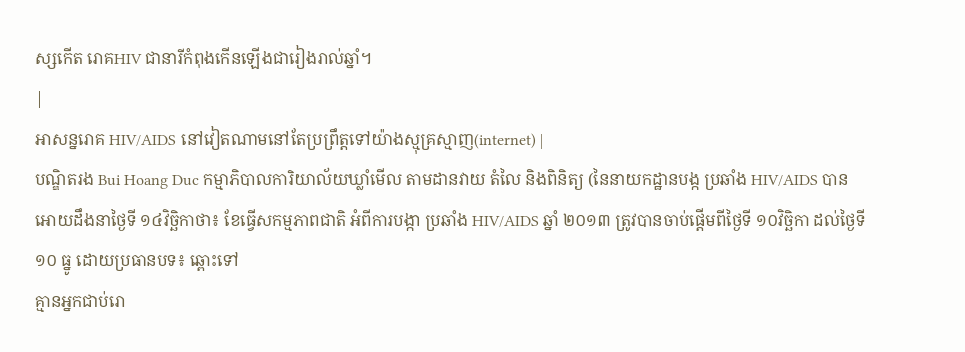ស្សកើត រោគHIV ជានារីកំពុងកើនឡើងជារៀងរាល់ឆ្នាំ។
|
អាសន្នរោគ HIV/AIDS នៅវៀតណាមនៅតែប្រព្រឹត្តទៅយ៉ាងស្មុគ្រស្មាញ(internet) |
បណ្ឌិតរង Bui Hoang Duc កម្មាភិបាលការិយាល័យឃ្លាំមើល តាមដានវាយ តំលៃ និងពិនិត្យ (នៃនាយកដ្ឋានបង្ក ប្រឆាំង HIV/AIDS បានអោយដឹងនាថ្ងៃទី ១៤វិច្ឆិកាថា៖ ខែធ្វើសកម្មភាពជាតិ អំពីការបង្កា ប្រឆាំង HIV/AIDS ឆ្នាំ ២០១៣ ត្រូវបានចាប់ផ្តើមពីថ្ងៃទី ១០វិច្ឆិកា ដល់ថ្ងៃទី ១០ ធ្នូ ដោយប្រធានបទ៖ ឆ្ពោះទៅ
គ្មានអ្នកជាប់រោ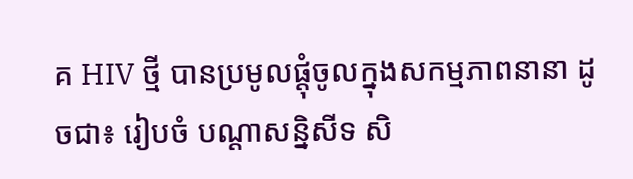គ HIV ថ្មី បានប្រមូលផ្តុំចូលក្នុងសកម្មភាពនានា ដូចជា៖ រៀបចំ បណ្ដាសន្និសីទ សិ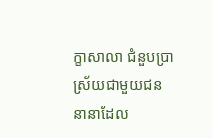ក្ខាសាលា ជំនួបប្រាស្រ័យជាមួយជននានាដែល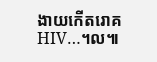ងាយកើតរោគ
HIV…។ល៕